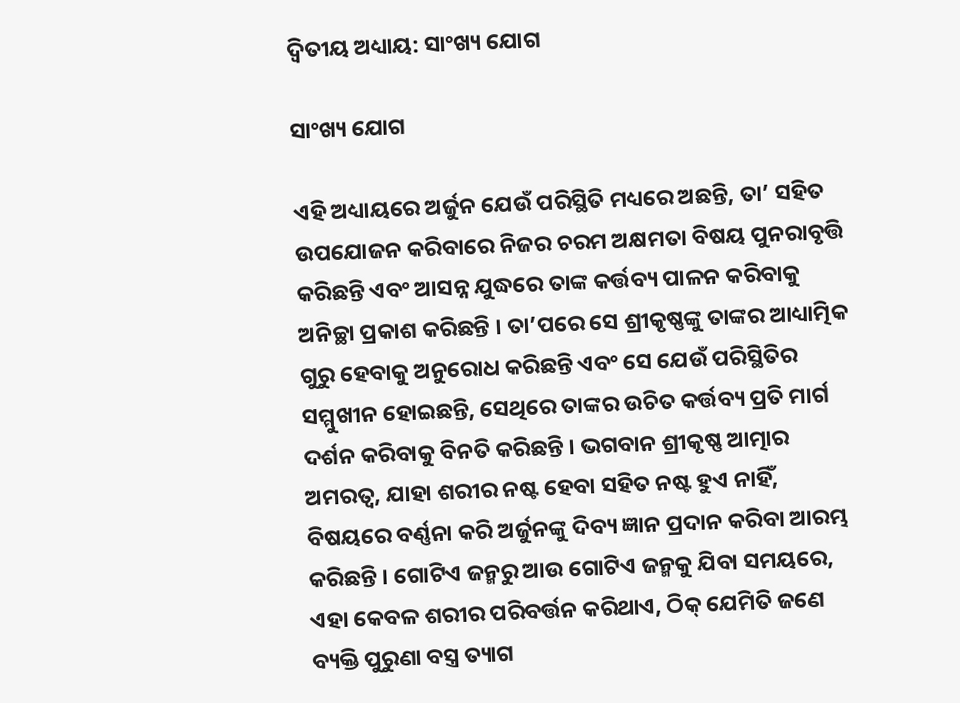ଦ୍ୱିତୀୟ ଅଧ୍ୟାୟ: ସାଂଖ୍ୟ ଯୋଗ

ସାଂଖ୍ୟ ଯୋଗ

ଏହି ଅଧ୍ୟାୟରେ ଅର୍ଜୁନ ଯେଉଁ ପରିସ୍ଥିତି ମଧ୍ୟରେ ଅଛନ୍ତି, ତା’ ସହିତ ଉପଯୋଜନ କରିବାରେ ନିଜର ଚରମ ଅକ୍ଷମତା ବିଷୟ ପୁନରାବୃତ୍ତି କରିଛନ୍ତି ଏବଂ ଆସନ୍ନ ଯୁଦ୍ଧରେ ତାଙ୍କ କର୍ତ୍ତବ୍ୟ ପାଳନ କରିବାକୁ ଅନିଚ୍ଛା ପ୍ରକାଶ କରିଛନ୍ତି । ତା’ପରେ ସେ ଶ୍ରୀକୃଷ୍ଣଙ୍କୁ ତାଙ୍କର ଆଧ୍ୟାତ୍ମିକ ଗୁରୁ ହେବାକୁ ଅନୁରୋଧ କରିଛନ୍ତି ଏବଂ ସେ ଯେଉଁ ପରିସ୍ଥିତିର ସମ୍ମୁଖୀନ ହୋଇଛନ୍ତି, ସେଥିରେ ତାଙ୍କର ଉଚିତ କର୍ତ୍ତବ୍ୟ ପ୍ରତି ମାର୍ଗ ଦର୍ଶନ କରିବାକୁ ବିନତି କରିଛନ୍ତି । ଭଗବାନ ଶ୍ରୀକୃଷ୍ଣ ଆତ୍ମାର ଅମରତ୍ୱ, ଯାହା ଶରୀର ନଷ୍ଟ ହେବା ସହିତ ନଷ୍ଟ ହୁଏ ନାହିଁ, ବିଷୟରେ ବର୍ଣ୍ଣନା କରି ଅର୍ଜୁନଙ୍କୁ ଦିବ୍ୟ ଜ୍ଞାନ ପ୍ରଦାନ କରିବା ଆରମ୍ଭ କରିଛନ୍ତି । ଗୋଟିଏ ଜନ୍ମରୁ ଆଉ ଗୋଟିଏ ଜନ୍ମକୁ ଯିବା ସମୟରେ, ଏହା କେବଳ ଶରୀର ପରିବର୍ତ୍ତନ କରିଥାଏ, ଠିକ୍ ଯେମିତି ଜଣେ ବ୍ୟକ୍ତି ପୁରୁଣା ବସ୍ତ୍ର ତ୍ୟାଗ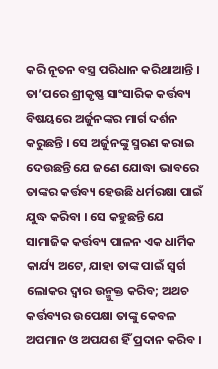କରି ନୂତନ ବସ୍ତ୍ର ପରିଧାନ କରିଥାଆନ୍ତି । ତା’ପରେ ଶ୍ରୀକୃଷ୍ଣ ସାଂସାରିକ କର୍ତ୍ତବ୍ୟ ବିଷୟରେ ଅର୍ଜୁନଙ୍କର ମାର୍ଗ ଦର୍ଶନ କରୁଛନ୍ତି । ସେ ଅର୍ଜୁନଙ୍କୁ ସ୍ମରଣ କରାଇ ଦେଉଛନ୍ତି ଯେ ଜଣେ ଯୋଦ୍ଧା ଭାବରେ ତାଙ୍କର କର୍ତ୍ତବ୍ୟ ହେଉଛି ଧର୍ମରକ୍ଷା ପାଇଁ ଯୁଦ୍ଧ କରିବା । ସେ କହୁଛନ୍ତି ଯେ ସାମାଜିକ କର୍ତ୍ତବ୍ୟ ପାଳନ ଏକ ଧାର୍ମିକ କାର୍ଯ୍ୟ ଅଟେ, ଯାହା ତାଙ୍କ ପାଇଁ ସ୍ୱର୍ଗ ଲୋକର ଦ୍ୱାର ଉନ୍ମୁକ୍ତ କରିବ; ଅଥଚ କର୍ତ୍ତବ୍ୟର ଉପେକ୍ଷା ତାଙ୍କୁ କେବଳ ଅପମାନ ଓ ଅପଯଶ ହିଁ ପ୍ରଦାନ କରିବ ।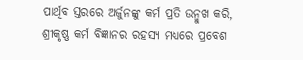ପାର୍ଥିବ ସ୍ତରରେ ଅର୍ଜୁନଙ୍କୁ କର୍ମ ପ୍ରତି ଉନ୍ମୁଖ କରି, ଶ୍ରୀକୃଷ୍ଣ କର୍ମ ବିଜ୍ଞାନର ରହସ୍ୟ ମଧ୍ୟରେ ପ୍ରବେଶ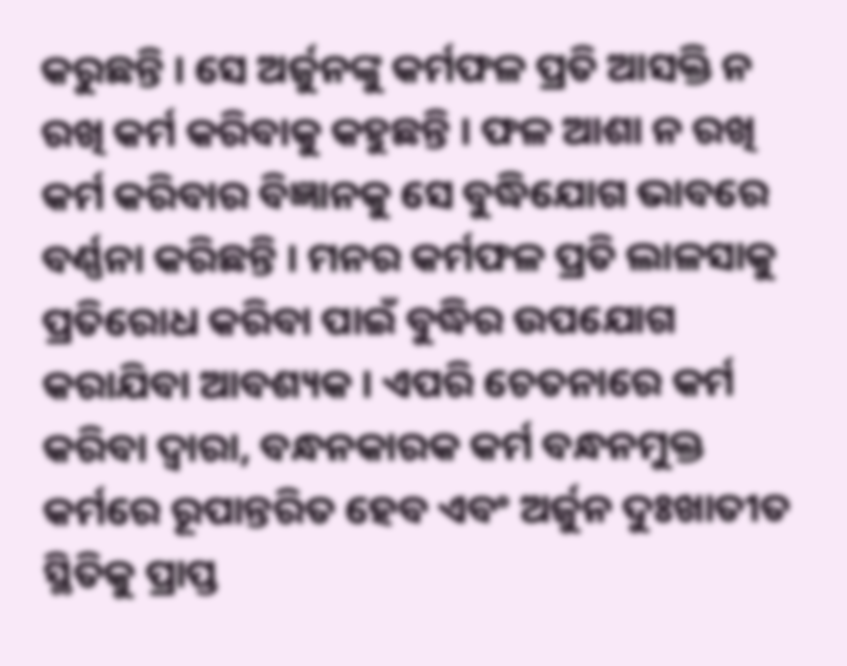କରୁଛନ୍ତି । ସେ ଅର୍ଜୁନଙ୍କୁ କର୍ମଫଳ ପ୍ରତି ଆସକ୍ତି ନ ରଖି କର୍ମ କରିବାକୁ କହୁଛନ୍ତି । ଫଳ ଆଶା ନ ରଖି କର୍ମ କରିବାର ବିଜ୍ଞାନକୁ ସେ ବୁଦ୍ଧିଯୋଗ ଭାବରେ ବର୍ଣ୍ଣନା କରିଛନ୍ତି । ମନର କର୍ମଫଳ ପ୍ରତି ଲାଳସାକୁ ପ୍ରତିରୋଧ କରିବା ପାଇଁ ବୁଦ୍ଧିର ଉପଯୋଗ କରାଯିବା ଆବଶ୍ୟକ । ଏପରି ଚେତନାରେ କର୍ମ କରିବା ଦ୍ୱାରା, ବନ୍ଧନକାରକ କର୍ମ ବନ୍ଧନମୁକ୍ତ କର୍ମରେ ରୂପାନ୍ତରିତ ହେବ ଏବଂ ଅର୍ଜୁନ ଦୁଃଖାତୀତ ସ୍ଥିତିକୁ ପ୍ରାପ୍ତ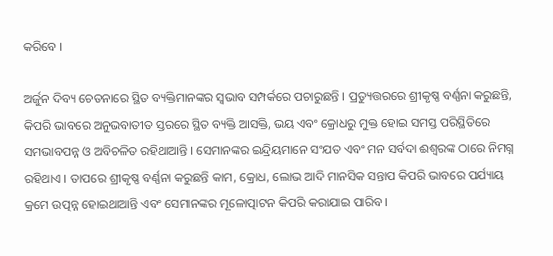କରିବେ ।

ଅର୍ଜୁନ ଦିବ୍ୟ ଚେତନାରେ ସ୍ଥିତ ବ୍ୟକ୍ତିମାନଙ୍କର ସ୍ୱଭାବ ସମ୍ପର୍କରେ ପଚାରୁଛନ୍ତି । ପ୍ରତ୍ୟୁତ୍ତରରେ ଶ୍ରୀକୃଷ୍ଣ ବର୍ଣ୍ଣନା କରୁଛନ୍ତି, କିପରି ଭାବରେ ଅନୁଭବାତୀତ ସ୍ତରରେ ସ୍ଥିତ ବ୍ୟକ୍ତି ଆସକ୍ତି, ଭୟ ଏବଂ କ୍ରୋଧରୁ ମୁକ୍ତ ହୋଇ ସମସ୍ତ ପରିସ୍ଥିତିରେ ସମଭାବପନ୍ନ ଓ ଅବିଚଳିତ ରହିଥାଆନ୍ତି । ସେମାନଙ୍କର ଇନ୍ଦ୍ରିୟମାନେ ସଂଯତ ଏବଂ ମନ ସର୍ବଦା ଈଶ୍ୱରଙ୍କ ଠାରେ ନିମଗ୍ନ ରହିଥାଏ । ତାପରେ ଶ୍ରୀକୃଷ୍ଣ ବର୍ଣ୍ଣନା କରୁଛନ୍ତି କାମ, କ୍ରୋଧ, ଲୋଭ ଆଦି ମାନସିକ ସନ୍ତାପ କିପରି ଭାବରେ ପର୍ଯ୍ୟାୟ କ୍ରମେ ଉତ୍ପନ୍ନ ହୋଇଥାଆନ୍ତି ଏବଂ ସେମାନଙ୍କର ମୂଳୋତ୍ପାଟନ କିପରି କରାଯାଇ ପାରିବ ।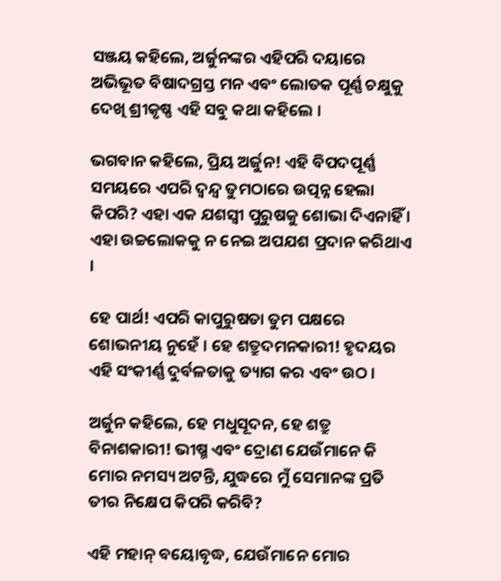ସଞ୍ଜୟ କହିଲେ, ଅର୍ଜୁନଙ୍କର ଏହିପରି ଦୟାରେ ଅଭିଭୂତ ବିଷାଦଗ୍ରସ୍ତ ମନ ଏବଂ ଲୋତକ ପୂର୍ଣ୍ଣ ଚକ୍ଷୁକୁ ଦେଖି ଶ୍ରୀକୃଷ୍ଣ ଏହି ସବୁ କଥା କହିଲେ ।

ଭଗବାନ କହିଲେ, ପ୍ରିୟ ଅର୍ଜୁନ! ଏହି ବିପଦପୂର୍ଣ୍ଣ ସମୟରେ ଏପରି ଦ୍ୱନ୍ଦ୍ୱ ତୁମଠାରେ ଉତ୍ପନ୍ନ ହେଲା କିପରି? ଏହା ଏକ ଯଶସ୍ୱୀ ପୁରୁଷକୁ ଶୋଭା ଦିଏନାହିଁ । ଏହା ଉଚ୍ଚଲୋକକୁ ନ ନେଇ ଅପଯଶ ପ୍ରଦାନ କରିଥାଏ ।

ହେ ପାର୍ଥ! ଏପରି କାପୁରୁଷତା ତୁମ ପକ୍ଷରେ ଶୋଭନୀୟ ନୁହେଁ । ହେ ଶତ୍ରୁଦମନକାରୀ! ହୃଦୟର ଏହି ସଂକୀର୍ଣ୍ଣ ଦୁର୍ବଳତାକୁ ତ୍ୟାଗ କର ଏବଂ ଉଠ ।

ଅର୍ଜୁନ କହିଲେ, ହେ ମଧୁସୂଦନ, ହେ ଶତ୍ରୁ ବିନାଶକାରୀ! ଭୀଷ୍ମ ଏବଂ ଦ୍ରୋଣ ଯେଉଁମାନେ କି ମୋର ନମସ୍ୟ ଅଟନ୍ତି, ଯୁଦ୍ଧରେ ମୁଁ ସେମାନଙ୍କ ପ୍ରତି ତୀର ନିକ୍ଷେପ କିପରି କରିବି?

ଏହି ମହାନ୍ ବୟୋବୃଦ୍ଧ, ଯେଉଁମାନେ ମୋର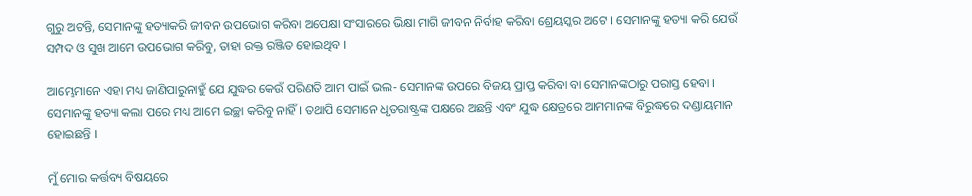ଗୁରୁ ଅଟନ୍ତି, ସେମାନଙ୍କୁ ହତ୍ୟାକରି ଜୀବନ ଉପଭୋଗ କରିବା ଅପେକ୍ଷା ସଂସାରରେ ଭିକ୍ଷା ମାଗି ଜୀବନ ନିର୍ବାହ କରିବା ଶ୍ରେୟସ୍କର ଅଟେ । ସେମାନଙ୍କୁ ହତ୍ୟା କରି ଯେଉଁ ସମ୍ପଦ ଓ ସୁଖ ଆମେ ଉପଭୋଗ କରିବୁ, ତାହା ରକ୍ତ ରଞ୍ଜିତ ହୋଇଥିବ ।

ଆମ୍ଭେମାନେ ଏହା ମଧ୍ୟ ଜାଣିପାରୁନାହୁଁ ଯେ ଯୁଦ୍ଧର କେଉଁ ପରିଣତି ଆମ ପାଇଁ ଭଲ- ସେମାନଙ୍କ ଉପରେ ବିଜୟ ପ୍ରାପ୍ତ କରିବା ବା ସେମାନଙ୍କଠାରୁ ପରାସ୍ତ ହେବା । ସେମାନଙ୍କୁ ହତ୍ୟା କଲା ପରେ ମଧ୍ୟ ଆମେ ଇଚ୍ଛା କରିବୁ ନାହିଁ । ତଥାପି ସେମାନେ ଧୃତରାଷ୍ଟ୍ରଙ୍କ ପକ୍ଷରେ ଅଛନ୍ତି ଏବଂ ଯୁଦ୍ଧ କ୍ଷେତ୍ରରେ ଆମମାନଙ୍କ ବିରୁଦ୍ଧରେ ଦଣ୍ଡାୟମାନ ହୋଇଛନ୍ତି ।

ମୁଁ ମୋର କର୍ତ୍ତବ୍ୟ ବିଷୟରେ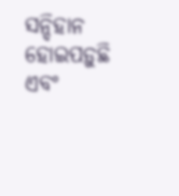ସନ୍ଦିହାନ ହୋଇପଡ଼ୁଛି ଏବଂ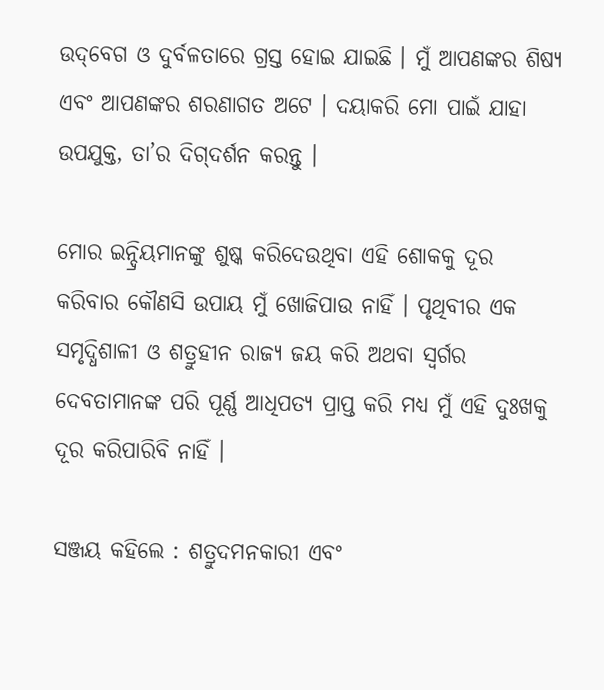ଉଦ୍‌ବେଗ ଓ ଦୁର୍ବଳତାରେ ଗ୍ରସ୍ତ ହୋଇ ଯାଇଛି । ମୁଁ ଆପଣଙ୍କର ଶିଷ୍ୟ ଏବଂ ଆପଣଙ୍କର ଶରଣାଗତ ଅଟେ । ଦୟାକରି ମୋ ପାଇଁ ଯାହା ଉପଯୁକ୍ତ, ତା’ର ଦିଗ୍‌ଦର୍ଶନ କରନ୍ତୁ ।

ମୋର ଇନ୍ଦ୍ରିୟମାନଙ୍କୁ ଶୁଷ୍କ କରିଦେଉଥିବା ଏହି ଶୋକକୁ ଦୂର କରିବାର କୌଣସି ଉପାୟ ମୁଁ ଖୋଜିପାଉ ନାହିଁ । ପୃଥିବୀର ଏକ ସମୃଦ୍ଧିଶାଳୀ ଓ ଶତ୍ରୁହୀନ ରାଜ୍ୟ ଜୟ କରି ଅଥବା ସ୍ୱର୍ଗର ଦେବତାମାନଙ୍କ ପରି ପୂର୍ଣ୍ଣ ଆଧିପତ୍ୟ ପ୍ରାପ୍ତ କରି ମଧ୍ୟ ମୁଁ ଏହି ଦୁଃଖକୁ ଦୂର କରିପାରିବି ନାହିଁ ।

ସଞ୍ଜୟ କହିଲେ : ଶତ୍ରୁଦମନକାରୀ ଏବଂ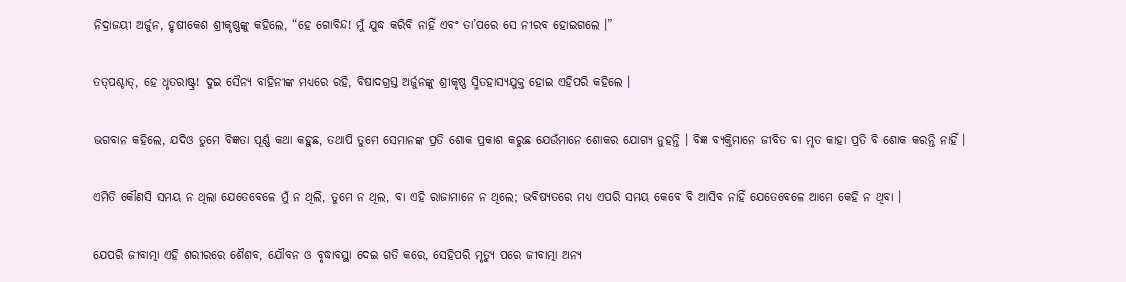ନିଦ୍ରାଜୟୀ ଅର୍ଜୁନ, ହୃଷୀକେଶ ଶ୍ରୀକୃଷ୍ଣଙ୍କୁ କହିଲେ, “ହେ ଗୋବିନ୍ଦ! ମୁଁ ଯୁଦ୍ଧ କରିବି ନାହିଁ ଏବଂ ତା’ପରେ ସେ ନୀରବ ହୋଇଗଲେ ।”

ତତ୍‌ପଶ୍ଚାତ୍‌, ହେ ଧୃତରାଷ୍ଟ୍ର! ଦୁଇ ସୈନ୍ୟ ବାହିନୀଙ୍କ ମଧ୍ୟରେ ରହି, ବିଷାଦଗ୍ରସ୍ତ ଅର୍ଜୁନଙ୍କୁ ଶ୍ରୀକୃଷ୍ଣ ସ୍ମିତହାସ୍ୟଯୁକ୍ତ ହୋଇ ଏହିପରି କହିଲେ ।

ଭଗବାନ କହିଲେ, ଯଦିଓ ତୁମେ ବିଜ୍ଞତା ପୂର୍ଣ୍ଣ କଥା କହୁଛ, ତଥାପି ତୁମେ ସେମାନଙ୍କ ପ୍ରତି ଶୋକ ପ୍ରକାଶ କରୁଛ ଯେଉଁମାନେ ଶୋକର ଯୋଗ୍ୟ ନୁହନ୍ତି । ବିଜ୍ଞ ବ୍ୟକ୍ତିମାନେ ଜୀବିତ ବା ମୃତ କାହା ପ୍ରତି ବି ଶୋକ କରନ୍ତି ନାହିଁ ।

ଏମିତି କୌଣସି ସମୟ ନ ଥିଲା ଯେତେବେଳେ ମୁଁ ନ ଥିଲି, ତୁମେ ନ ଥିଲ, ବା ଏହି ରାଜାମାନେ ନ ଥିଲେ; ଭବିଷ୍ୟତରେ ମଧ୍ୟ ଏପରି ସମୟ କେବେ ବି ଆସିବ ନାହିଁ ଯେତେବେଳେ ଆମେ କେହି ନ ଥିବା ।

ଯେପରି ଜୀବାତ୍ମା ଏହି ଶରୀରରେ ଶୈଶବ, ଯୌବନ ଓ ବୃଦ୍ଧାବସ୍ଥା ଦେଇ ଗତି କରେ, ସେହିପରି ମୃତ୍ୟୁ ପରେ ଜୀବାତ୍ମା ଅନ୍ୟ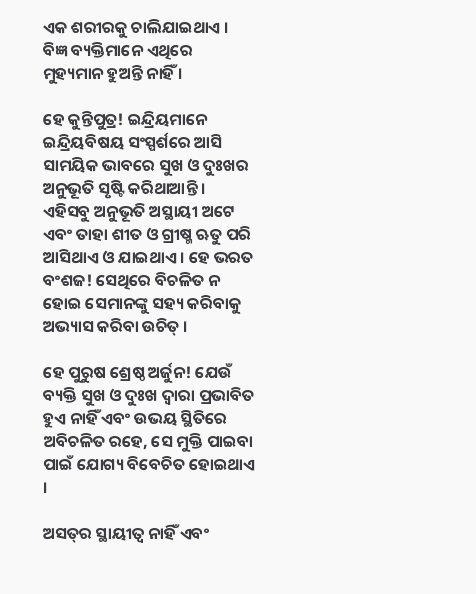ଏକ ଶରୀରକୁ ଚାଲିଯାଇଥାଏ । ବିଜ୍ଞ ବ୍ୟକ୍ତିମାନେ ଏଥିରେ ମୁହ୍ୟମାନ ହୁଅନ୍ତି ନାହିଁ ।

ହେ କୁନ୍ତିପୁତ୍ର! ଇନ୍ଦ୍ରିୟମାନେ ଇନ୍ଦ୍ରିୟବିଷୟ ସଂସ୍ପର୍ଶରେ ଆସି ସାମୟିକ ଭାବରେ ସୁଖ ଓ ଦୁଃଖର ଅନୁଭୂତି ସୃଷ୍ଟି କରିଥାଆନ୍ତି । ଏହିସବୁ ଅନୁଭୂତି ଅସ୍ଥାୟୀ ଅଟେ ଏବଂ ତାହା ଶୀତ ଓ ଗ୍ରୀଷ୍ମ ଋତୁ ପରି ଆସିଥାଏ ଓ ଯାଇଥାଏ । ହେ ଭରତ ବଂଶଜ! ସେଥିରେ ବିଚଳିତ ନ ହୋଇ ସେମାନଙ୍କୁ ସହ୍ୟ କରିବାକୁ ଅଭ୍ୟାସ କରିବା ଉଚିତ୍ ।

ହେ ପୁରୁଷ ଶ୍ରେଷ୍ଠ ଅର୍ଜୁନ! ଯେଉଁ ବ୍ୟକ୍ତି ସୁଖ ଓ ଦୁଃଖ ଦ୍ୱାରା ପ୍ରଭାବିତ ହୁଏ ନାହିଁ ଏବଂ ଉଭୟ ସ୍ଥିତିରେ ଅବିଚଳିତ ରହେ, ସେ ମୁକ୍ତି ପାଇବା ପାଇଁ ଯୋଗ୍ୟ ବିବେଚିତ ହୋଇଥାଏ ।

ଅସତ୍‌ର ସ୍ଥାୟୀତ୍ୱ ନାହିଁ ଏବଂ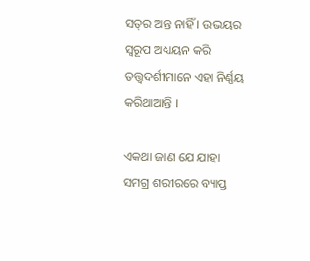ସତ୍‌ର ଅନ୍ତ ନାହିଁ । ଉଭୟର ସ୍ୱରୂପ ଅଧ୍ୟୟନ କରି ତତ୍ତ୍ୱଦର୍ଶୀମାନେ ଏହା ନିର୍ଣ୍ଣୟ କରିଥାଆନ୍ତି ।

ଏକଥା ଜାଣ ଯେ ଯାହା ସମଗ୍ର ଶରୀରରେ ବ୍ୟାପ୍ତ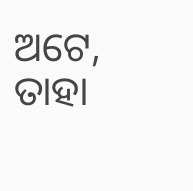ଅଟେ, ତାହା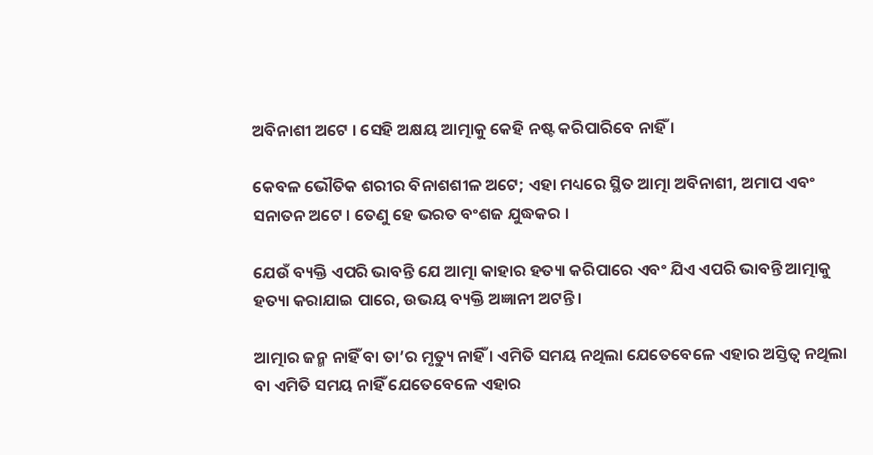ଅବିନାଶୀ ଅଟେ । ସେହି ଅକ୍ଷୟ ଆତ୍ମାକୁ କେହି ନଷ୍ଟ କରିପାରିବେ ନାହିଁ ।

କେବଳ ଭୌତିକ ଶରୀର ବିନାଶଶୀଳ ଅଟେ; ଏହା ମଧ୍ୟରେ ସ୍ଥିତ ଆତ୍ମା ଅବିନାଶୀ, ଅମାପ ଏବଂ ସନାତନ ଅଟେ । ତେଣୁ ହେ ଭରତ ବଂଶଜ ଯୁଦ୍ଧକର ।

ଯେଉଁ ବ୍ୟକ୍ତି ଏପରି ଭାବନ୍ତି ଯେ ଆତ୍ମା କାହାର ହତ୍ୟା କରିପାରେ ଏବଂ ଯିଏ ଏପରି ଭାବନ୍ତି ଆତ୍ମାକୁ ହତ୍ୟା କରାଯାଇ ପାରେ, ଉଭୟ ବ୍ୟକ୍ତି ଅଜ୍ଞାନୀ ଅଟନ୍ତି ।

ଆତ୍ମାର ଜନ୍ମ ନାହିଁ ବା ତା’ର ମୃତ୍ୟୁ ନାହିଁ । ଏମିତି ସମୟ ନଥିଲା ଯେତେବେଳେ ଏହାର ଅସ୍ତିତ୍ୱ ନଥିଲା ବା ଏମିତି ସମୟ ନାହିଁ ଯେତେବେଳେ ଏହାର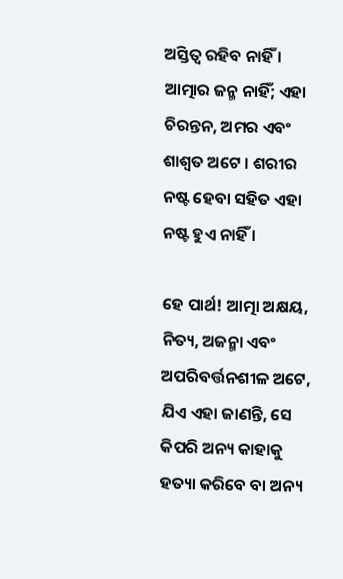ଅସ୍ତିତ୍ୱ ରହିବ ନାହିଁ । ଆତ୍ମାର ଜନ୍ମ ନାହିଁ; ଏହା ଚିରନ୍ତନ, ଅମର ଏବଂ ଶାଶ୍ୱତ ଅଟେ । ଶରୀର ନଷ୍ଟ ହେବା ସହିତ ଏହା ନଷ୍ଟ ହୁଏ ନାହିଁ ।

ହେ ପାର୍ଥ! ଆତ୍ମା ଅକ୍ଷୟ, ନିତ୍ୟ, ଅଜନ୍ମା ଏବଂ ଅପରିବର୍ତ୍ତନଶୀଳ ଅଟେ, ଯିଏ ଏହା ଜାଣନ୍ତି, ସେ କିପରି ଅନ୍ୟ କାହାକୁ ହତ୍ୟା କରିବେ ବା ଅନ୍ୟ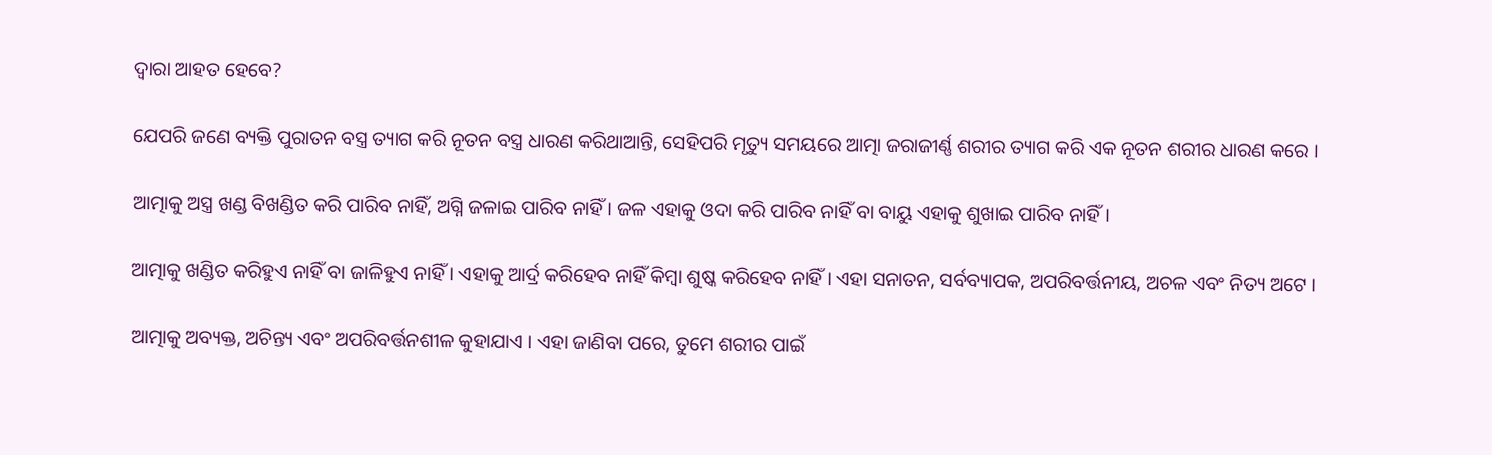ଦ୍ୱାରା ଆହତ ହେବେ?

ଯେପରି ଜଣେ ବ୍ୟକ୍ତି ପୁରାତନ ବସ୍ତ୍ର ତ୍ୟାଗ କରି ନୂତନ ବସ୍ତ୍ର ଧାରଣ କରିଥାଆନ୍ତି, ସେହିପରି ମୃତ୍ୟୁ ସମୟରେ ଆତ୍ମା ଜରାଜୀର୍ଣ୍ଣ ଶରୀର ତ୍ୟାଗ କରି ଏକ ନୂତନ ଶରୀର ଧାରଣ କରେ ।

ଆତ୍ମାକୁ ଅସ୍ତ୍ର ଖଣ୍ଡ ବିଖଣ୍ଡିତ କରି ପାରିବ ନାହିଁ, ଅଗ୍ନି ଜଳାଇ ପାରିବ ନାହିଁ । ଜଳ ଏହାକୁ ଓଦା କରି ପାରିବ ନାହିଁ ବା ବାୟୁ ଏହାକୁ ଶୁଖାଇ ପାରିବ ନାହିଁ ।

ଆତ୍ମାକୁ ଖଣ୍ଡିତ କରିହୁଏ ନାହିଁ ବା ଜାଳିହୁଏ ନାହିଁ । ଏହାକୁ ଆର୍ଦ୍ର କରିହେବ ନାହିଁ କିମ୍ବା ଶୁଷ୍କ କରିହେବ ନାହିଁ । ଏହା ସନାତନ, ସର୍ବବ୍ୟାପକ, ଅପରିବର୍ତ୍ତନୀୟ, ଅଚଳ ଏବଂ ନିତ୍ୟ ଅଟେ ।

ଆତ୍ମାକୁ ଅବ୍ୟକ୍ତ, ଅଚିନ୍ତ୍ୟ ଏବଂ ଅପରିବର୍ତ୍ତନଶୀଳ କୁହାଯାଏ । ଏହା ଜାଣିବା ପରେ, ତୁମେ ଶରୀର ପାଇଁ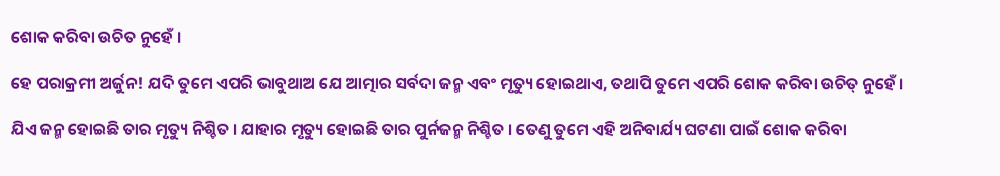ଶୋକ କରିବା ଉଚିତ ନୁହେଁ ।

ହେ ପରାକ୍ରମୀ ଅର୍ଜୁନ! ଯଦି ତୁମେ ଏପରି ଭାବୁଥାଅ ଯେ ଆତ୍ମାର ସର୍ବଦା ଜନ୍ମ ଏବଂ ମୃତ୍ୟୁ ହୋଇଥାଏ, ତଥାପି ତୁମେ ଏପରି ଶୋକ କରିବା ଉଚିତ୍ ନୁହେଁ ।

ଯିଏ ଜନ୍ମ ହୋଇଛି ତାର ମୃତ୍ୟୁ ନିଶ୍ଚିତ । ଯାହାର ମୃତ୍ୟୁ ହୋଇଛି ତାର ପୁର୍ନଜନ୍ମ ନିଶ୍ଚିତ । ତେଣୁ ତୁମେ ଏହି ଅନିବାର୍ଯ୍ୟ ଘଟଣା ପାଇଁ ଶୋକ କରିବା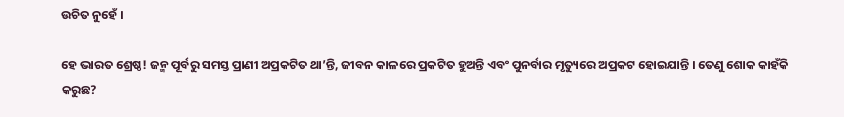ଉଚିତ ନୁହେଁ ।

ହେ ଭାରତ ଶ୍ରେଷ୍ଠ! ଜନ୍ମ ପୂର୍ବରୁ ସମସ୍ତ ପ୍ରାଣୀ ଅପ୍ରକଟିତ ଥା’ନ୍ତି, ଜୀବନ କାଳରେ ପ୍ରକଟିତ ହୁଅନ୍ତି ଏବଂ ପୁନର୍ବାର ମୃତ୍ୟୁରେ ଅପ୍ରକଟ ହୋଇଯାନ୍ତି । ତେଣୁ ଶୋକ କାହଁକି କରୁଛ?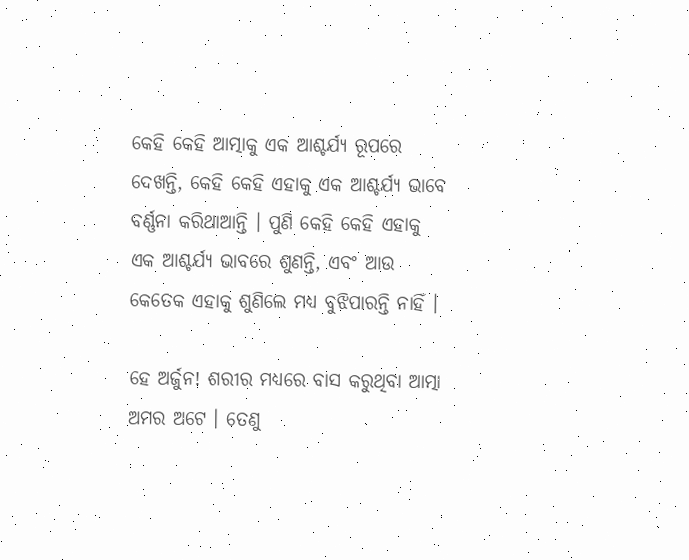କେହି କେହି ଆତ୍ମାକୁ ଏକ ଆଶ୍ଚର୍ଯ୍ୟ ରୂପରେ ଦେଖନ୍ତି, କେହି କେହି ଏହାକୁ ଏକ ଆଶ୍ଚର୍ଯ୍ୟ ଭାବେ ବର୍ଣ୍ଣନା କରିଥାଆନ୍ତି । ପୁଣି କେହି କେହି ଏହାକୁ ଏକ ଆଶ୍ଚର୍ଯ୍ୟ ଭାବରେ ଶୁଣନ୍ତି, ଏବଂ ଆଉ କେତେକ ଏହାକୁ ଶୁଣିଲେ ମଧ୍ୟ ବୁଝିପାରନ୍ତି ନାହିଁ ।

ହେ ଅର୍ଜୁନ! ଶରୀର ମଧ୍ୟରେ ବାସ କରୁଥିବା ଆତ୍ମା ଅମର ଅଟେ । ତେଣୁ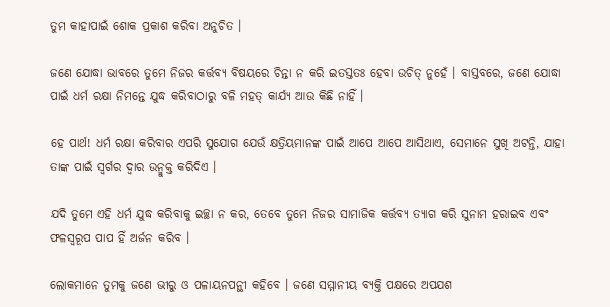ତୁମ କାହାପାଇଁ ଶୋକ ପ୍ରକାଶ କରିବା ଅନୁଚିତ ।

ଜଣେ ଯୋଦ୍ଧା ଭାବରେ ତୁମେ ନିଜର କର୍ତ୍ତବ୍ୟ ବିଷୟରେ ଚିନ୍ତା ନ କରି ଇତସ୍ତତଃ ହେବା ଉଚିତ୍ ନୁହେଁ । ବାସ୍ତବରେ, ଜଣେ ଯୋଦ୍ଧା ପାଇଁ ଧର୍ମ ରକ୍ଷା ନିମନ୍ତେ ଯୁଦ୍ଧ କରିବାଠାରୁ ବଳି ମହତ୍ କାର୍ଯ୍ୟ ଆଉ କିଛି ନାହିଁ ।

ହେ ପାର୍ଥ! ଧର୍ମ ରକ୍ଷା କରିବାର ଏପରି ସୁଯୋଗ ଯେଉଁ କ୍ଷତ୍ରିୟମାନଙ୍କ ପାଇଁ ଆପେ ଆପେ ଆସିଥାଏ, ସେମାନେ ସୁଖି ଅଟନ୍ତି, ଯାହା ତାଙ୍କ ପାଇଁ ସ୍ୱର୍ଗର ଦ୍ୱାର ଉନ୍ମୁକ୍ତ କରିଦିଏ ।

ଯଦି ତୁମେ ଏହି ଧର୍ମ ଯୁଦ୍ଧ କରିବାକୁ ଇଚ୍ଛା ନ କର, ତେବେ ତୁମେ ନିଜର ସାମାଜିକ କର୍ତ୍ତବ୍ୟ ତ୍ୟାଗ କରି ସୁନାମ ହରାଇବ ଏବଂ ଫଳସ୍ୱରୂପ ପାପ ହିଁ ଅର୍ଜନ କରିବ ।

ଲୋକମାନେ ତୁମକୁ ଜଣେ ଭୀରୁ ଓ ପଳାୟନପନ୍ଥୀ କହିବେ । ଜଣେ ସମ୍ମାନୀୟ ବ୍ୟକ୍ତି ପକ୍ଷରେ ଅପଯଶ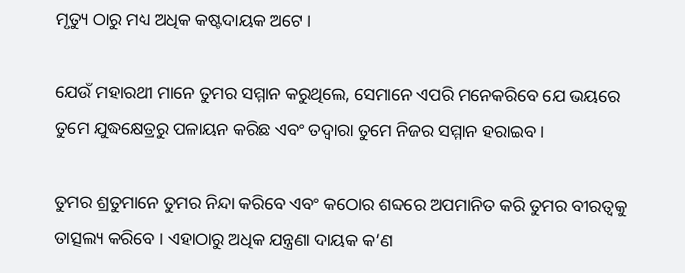ମୃତ୍ୟୁ ଠାରୁ ମଧ୍ୟ ଅଧିକ କଷ୍ଟଦାୟକ ଅଟେ ।

ଯେଉଁ ମହାରଥୀ ମାନେ ତୁମର ସମ୍ମାନ କରୁଥିଲେ, ସେମାନେ ଏପରି ମନେକରିବେ ଯେ ଭୟରେ ତୁମେ ଯୁଦ୍ଧକ୍ଷେତ୍ରରୁ ପଳାୟନ କରିଛ ଏବଂ ତଦ୍ୱାରା ତୁମେ ନିଜର ସମ୍ମାନ ହରାଇବ ।

ତୁମର ଶ୍ରତୁମାନେ ତୁମର ନିନ୍ଦା କରିବେ ଏବଂ କଠୋର ଶବ୍ଦରେ ଅପମାନିତ କରି ତୁମର ବୀରତ୍ୱକୁ ତାତ୍ସଲ୍ୟ କରିବେ । ଏହାଠାରୁ ଅଧିକ ଯନ୍ତ୍ରଣା ଦାୟକ କ’ଣ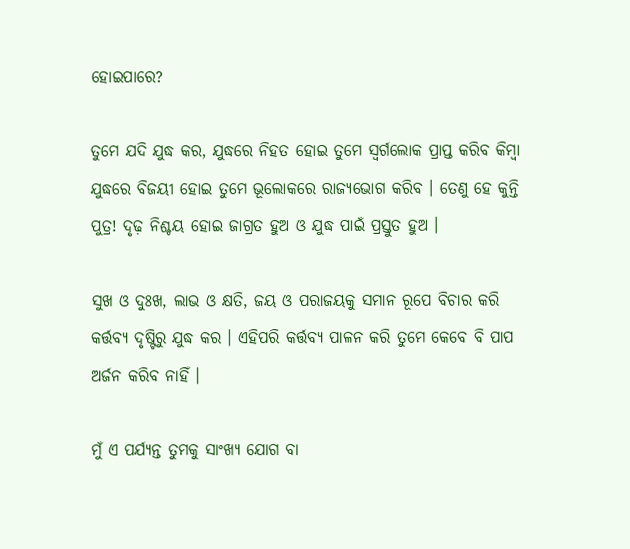ହୋଇପାରେ?

ତୁମେ ଯଦି ଯୁଦ୍ଧ କର, ଯୁଦ୍ଧରେ ନିହତ ହୋଇ ତୁମେ ସ୍ୱର୍ଗଲୋକ ପ୍ରାପ୍ତ କରିବ କିମ୍ବା ଯୁଦ୍ଧରେ ବିଜୟୀ ହୋଇ ତୁମେ ଭୂଲୋକରେ ରାଜ୍ୟଭୋଗ କରିବ । ତେଣୁ ହେ କୁନ୍ତି ପୁତ୍ର! ଦୃଢ଼ ନିଶ୍ଚୟ ହୋଇ ଜାଗ୍ରତ ହୁଅ ଓ ଯୁଦ୍ଧ ପାଇଁ ପ୍ରସ୍ତୁତ ହୁଅ ।

ସୁଖ ଓ ଦୁଃଖ, ଲାଭ ଓ କ୍ଷତି, ଜୟ ଓ ପରାଜୟକୁ ସମାନ ରୂପେ ବିଚାର କରି କର୍ତ୍ତବ୍ୟ ଦୃଷ୍ଟିରୁ ଯୁଦ୍ଧ କର । ଏହିପରି କର୍ତ୍ତବ୍ୟ ପାଳନ କରି ତୁମେ କେବେ ବି ପାପ ଅର୍ଜନ କରିବ ନାହିଁ ।

ମୁଁ ଏ ପର୍ଯ୍ୟନ୍ତ ତୁମକୁ ସାଂଖ୍ୟ ଯୋଗ ବା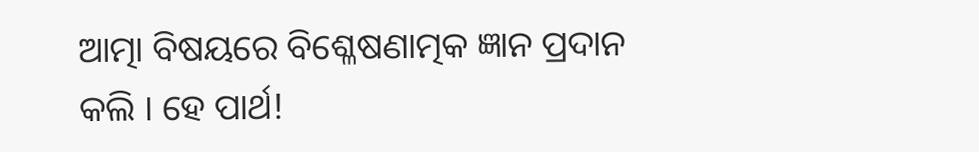ଆତ୍ମା ବିଷୟରେ ବିଶ୍ଳେଷଣାତ୍ମକ ଜ୍ଞାନ ପ୍ରଦାନ କଲି । ହେ ପାର୍ଥ!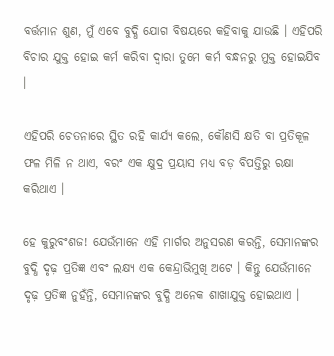ବର୍ତ୍ତମାନ ଶୁଣ, ମୁଁ ଏବେ ବୁଦ୍ଧି ଯୋଗ ବିଷୟରେ କହିବାକୁ ଯାଉଛି । ଏହିପରି ବିଚାର ଯୁକ୍ତ ହୋଇ କର୍ମ କରିବା ଦ୍ୱାରା ତୁମେ କର୍ମ ବନ୍ଧନରୁ ମୁକ୍ତ ହୋଇଯିବ ।

ଏହିପରି ଚେତନାରେ ସ୍ଥିତ ରହି କାର୍ଯ୍ୟ କଲେ, କୌଣସି କ୍ଷତି ବା ପ୍ରତିକୂଳ ଫଳ ମିଳି ନ ଥାଏ, ବରଂ ଏକ କ୍ଷୁଦ୍ର ପ୍ରୟାସ ମଧ୍ୟ ବଡ଼ ବିପତ୍ତିରୁ ରକ୍ଷା କରିଥାଏ ।

ହେ କୁରୁବଂଶଜ! ଯେଉଁମାନେ ଏହି ମାର୍ଗର ଅନୁସରଣ କରନ୍ତି, ସେମାନଙ୍କର ବୁଦ୍ଧି ଦୃଢ଼ ପ୍ରତିଜ୍ଞ ଏବଂ ଲକ୍ଷ୍ୟ ଏକ କେନ୍ଦ୍ରାଭିମୁଖି ଅଟେ । କିନ୍ତୁ ଯେଉଁମାନେ ଦୃଢ଼ ପ୍ରତିଜ୍ଞ ନୁହଁନ୍ତି, ସେମାନଙ୍କର ବୁଦ୍ଧି ଅନେକ ଶାଖାଯୁକ୍ତ ହୋଇଥାଏ ।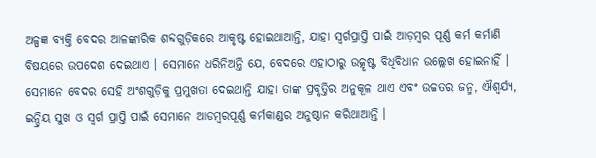ଅଳ୍ପଜ୍ଞ ବ୍ୟକ୍ତି ବେଦର ଆଳଙ୍କାରିକ ଶବ୍ଦଗୁଡ଼ିକରେ ଆକୃଷ୍ଟ ହୋଇଥାଆନ୍ତି, ଯାହା ସ୍ୱର୍ଗପ୍ରାପ୍ତି ପାଇଁ ଆଡ଼ମ୍ବର ପୂର୍ଣ୍ଣ କର୍ମ କର୍ମାଣି ବିଷୟରେ ଉପଦେଶ ଦେଇଥାଏ । ସେମାନେ ଧରିନିଅନ୍ତି ଯେ, ବେଦରେ ଏହାଠାରୁ ଉତ୍କୃଷ୍ଟ ବିଧିବିଧାନ ଉଲ୍ଲେଖ ହୋଇନାହିଁ । ସେମାନେ ବେଦର ସେହି ଅଂଶଗୁଡ଼ିକୁ ପ୍ରମୁଖତା ଦେଇଥାନ୍ତି ଯାହା ତାଙ୍କ ପ୍ରବୃତ୍ତିର ଅନୁକୂଳ ଥାଏ ଏବଂ ଉଚ୍ଚତର ଜନ୍ମ, ଐଶ୍ୱର୍ଯ୍ୟ, ଇନ୍ଦ୍ରିୟ ସୁଖ ଓ ସ୍ୱର୍ଗ ପ୍ରାପ୍ତି ପାଇଁ ସେମାନେ ଆଡମ୍ବରପୂର୍ଣ୍ଣ କର୍ମକାଣ୍ଡର ଅନୁଷ୍ଠାନ କରିଥାଆନ୍ତି ।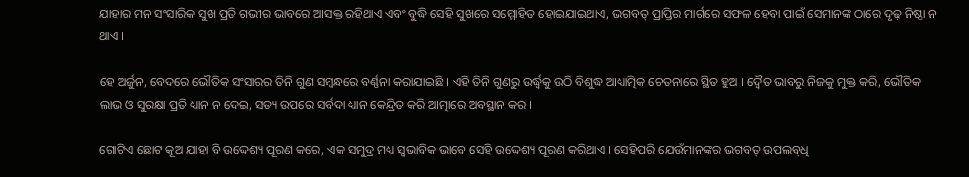ଯାହାର ମନ ସଂସାରିକ ସୁଖ ପ୍ରତି ଗଭୀର ଭାବରେ ଆସକ୍ତ ରହିଥାଏ ଏବଂ ବୁଦ୍ଧି ସେହି ସୁଖରେ ସମ୍ମୋହିତ ହୋଇଯାଇଥାଏ, ଭଗବତ୍ ପ୍ରାପ୍ତିର ମାର୍ଗରେ ସଫଳ ହେବା ପାଇଁ ସେମାନଙ୍କ ଠାରେ ଦୃଢ଼ ନିଷ୍ଠା ନ ଥାଏ ।

ହେ ଅର୍ଜୁନ, ବେଦରେ ଭୌତିକ ସଂସାରର ତିନି ଗୁଣ ସମ୍ବନ୍ଧରେ ବର୍ଣ୍ଣନା କରାଯାଇଛି । ଏହି ତିନି ଗୁଣରୁ ଉର୍ଦ୍ଧ୍ୱକୁ ଉଠି ବିଶୁଦ୍ଧ ଆଧ୍ୟାତ୍ମିକ ଚେତନାରେ ସ୍ଥିତ ହୁଅ । ଦ୍ୱୈତ ଭାବରୁ ନିଜକୁ ମୁକ୍ତ କରି, ଭୌତିକ ଲାଭ ଓ ସୁରକ୍ଷା ପ୍ରତି ଧ୍ୟାନ ନ ଦେଇ, ସତ୍ୟ ଉପରେ ସର୍ବଦା ଧ୍ୟାନ କେନ୍ଦ୍ରିତ କରି ଆତ୍ମାରେ ଅବସ୍ଥାନ କର ।

ଗୋଟିଏ ଛୋଟ କୂଅ ଯାହା ବି ଉଦ୍ଦେଶ୍ୟ ପୂରଣ କରେ, ଏକ ସମୁଦ୍ର ମଧ୍ୟ ସ୍ୱଭାବିକ ଭାବେ ସେହି ଉଦ୍ଦେଶ୍ୟ ପୂରଣ କରିଥାଏ । ସେହିପରି ଯେଉଁମାନଙ୍କର ଭଗବତ୍ ଉପଲବ୍‌ଧି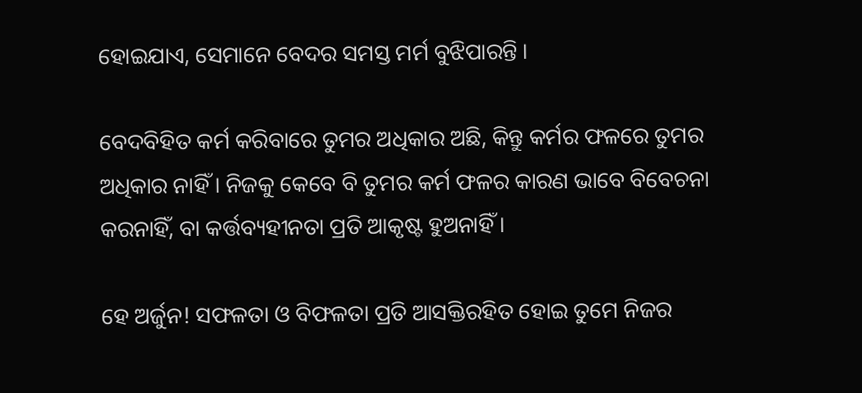ହୋଇଯାଏ, ସେମାନେ ବେଦର ସମସ୍ତ ମର୍ମ ବୁଝିପାରନ୍ତି ।

ବେଦବିହିତ କର୍ମ କରିବାରେ ତୁମର ଅଧିକାର ଅଛି, କିନ୍ତୁ କର୍ମର ଫଳରେ ତୁମର ଅଧିକାର ନାହିଁ । ନିଜକୁ କେବେ ବି ତୁମର କର୍ମ ଫଳର କାରଣ ଭାବେ ବିବେଚନା କରନାହିଁ, ବା କର୍ତ୍ତବ୍ୟହୀନତା ପ୍ରତି ଆକୃଷ୍ଟ ହୁଅନାହିଁ ।

ହେ ଅର୍ଜୁନ! ସଫଳତା ଓ ବିଫଳତା ପ୍ରତି ଆସକ୍ତିରହିତ ହୋଇ ତୁମେ ନିଜର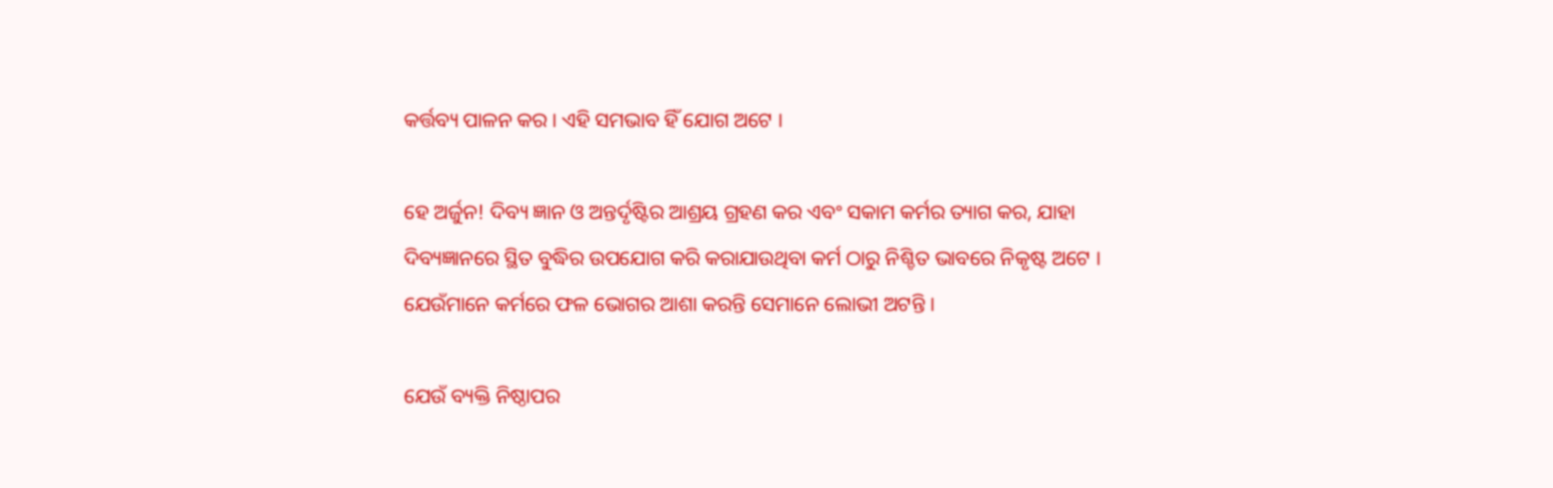କର୍ତ୍ତବ୍ୟ ପାଳନ କର । ଏହି ସମଭାବ ହିଁ ଯୋଗ ଅଟେ ।

ହେ ଅର୍ଜୁନ! ଦିବ୍ୟ ଜ୍ଞାନ ଓ ଅନ୍ତର୍ଦୃଷ୍ଟିର ଆଶ୍ରୟ ଗ୍ରହଣ କର ଏବଂ ସକାମ କର୍ମର ତ୍ୟାଗ କର, ଯାହା ଦିବ୍ୟଜ୍ଞାନରେ ସ୍ଥିତ ବୁଦ୍ଧିର ଉପଯୋଗ କରି କରାଯାଉଥିବା କର୍ମ ଠାରୁ ନିଶ୍ଚିତ ଭାବରେ ନିକୃଷ୍ଟ ଅଟେ । ଯେଉଁମାନେ କର୍ମରେ ଫଳ ଭୋଗର ଆଶା କରନ୍ତି ସେମାନେ ଲୋଭୀ ଅଟନ୍ତି ।

ଯେଉଁ ବ୍ୟକ୍ତି ନିଷ୍ଠାପର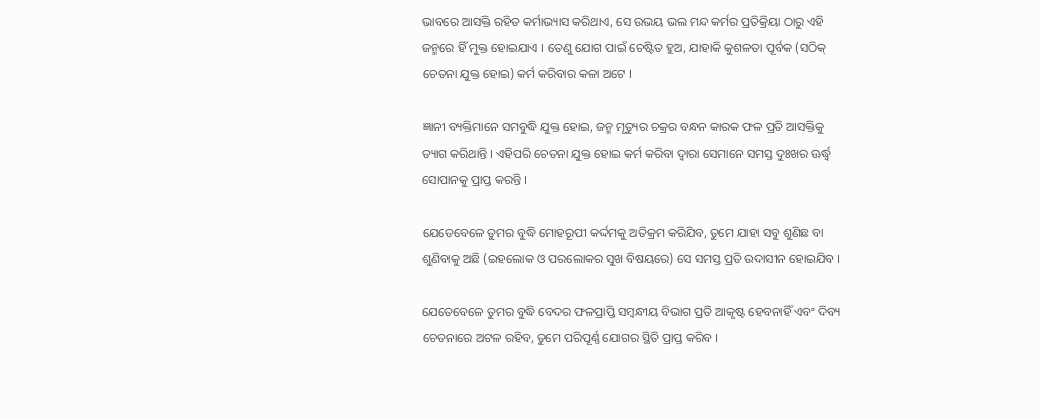ଭାବରେ ଆସକ୍ତି ରହିତ କର୍ମାଭ୍ୟାସ କରିଥାଏ, ସେ ଉଭୟ ଭଲ ମନ୍ଦ କର୍ମର ପ୍ରତିକ୍ରିୟା ଠାରୁ ଏହି ଜନ୍ମରେ ହିଁ ମୁକ୍ତ ହୋଇଯାଏ । ତେଣୁ ଯୋଗ ପାଇଁ ଚେଷ୍ଟିତ ହୁଅ, ଯାହାକି କୁଶଳତା ପୂର୍ବକ (ସଠିକ୍ ଚେତନା ଯୁକ୍ତ ହୋଇ) କର୍ମ କରିବାର କଳା ଅଟେ ।

ଜ୍ଞାନୀ ବ୍ୟକ୍ତିମାନେ ସମବୁଦ୍ଧି ଯୁକ୍ତ ହୋଇ, ଜନ୍ମ ମୃତ୍ୟୁର ଚକ୍ରର ବନ୍ଧନ କାରକ ଫଳ ପ୍ରତି ଆସକ୍ତିକୁ ତ୍ୟାଗ କରିଥାନ୍ତି । ଏହିପରି ଚେତନା ଯୁକ୍ତ ହୋଇ କର୍ମ କରିବା ଦ୍ୱାରା ସେମାନେ ସମସ୍ତ ଦୁଃଖର ଊର୍ଦ୍ଧ୍ୱ ସୋପାନକୁ ପ୍ରାପ୍ତ କରନ୍ତି ।

ଯେତେବେଳେ ତୁମର ବୁଦ୍ଧି ମୋହରୂପୀ କର୍ଦ୍ଦମକୁ ଅତିକ୍ରମ କରିଯିବ, ତୁମେ ଯାହା ସବୁ ଶୁଣିଛ ବା ଶୁଣିବାକୁ ଅଛି (ଇହଲୋକ ଓ ପରଲୋକର ସୁଖ ବିଷୟରେ) ସେ ସମସ୍ତ ପ୍ରତି ଉଦାସୀନ ହୋଇଯିବ ।

ଯେତେବେଳେ ତୁମର ବୁଦ୍ଧି ବେଦର ଫଳପ୍ରାପ୍ତି ସମ୍ବନ୍ଧୀୟ ବିଭାଗ ପ୍ରତି ଆକୃଷ୍ଟ ହେବନାହିଁ ଏବଂ ଦିବ୍ୟ ଚେତନାରେ ଅଟଳ ରହିବ, ତୁମେ ପରିପୂର୍ଣ୍ଣ ଯୋଗର ସ୍ଥିତି ପ୍ରାପ୍ତ କରିବ ।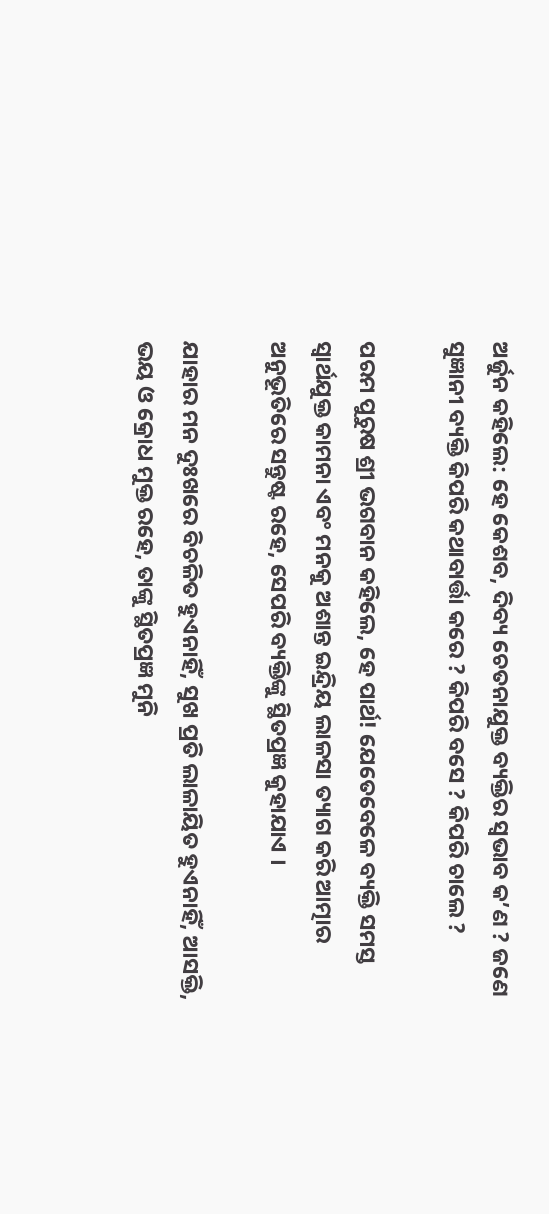ଅର୍ଜୁନ କହିଲେ: ହେ କେଶବ, ଦିବ୍ୟ ଚେତନାଯୁକ୍ତ ବ୍ୟକ୍ତିର ସ୍ୱଭାବ କ’ଣ ? ଜଣେ ସୁଜ୍ଞାନୀ ବ୍ୟକ୍ତି କିପରି କଥାବାର୍ତ୍ତା କରେ ? କିପରି ବସେ ? କିପରି ଚାଲେ ?

ପରମ ପୁରୁଷ ଶ୍ରୀ ଭଗବାନ କହିଲେ, ହେ ପାର୍ଥ! ଯେତେବେଳେ ବ୍ୟକ୍ତି ସମସ୍ତ ସ୍ୱାର୍ଥଯୁକ୍ତ କାମନା ଏବଂ ମନକୁ ଅଶାନ୍ତ ଇନ୍ଦ୍ରିୟ ଲାଳସା ତ୍ୟାଗ କରି ଆତ୍ମାର ଅନୁଭୂତିରେ ସନ୍ତୁଷ୍ଟ ରହେ, ସେପରି ବ୍ୟକ୍ତିଙ୍କୁ ସ୍ଥିତପ୍ରଜ୍ଞ କୁହାଯାଏ ।

ଯାହାର ମନ ଦୁଃଖରେ ବିଚଳିତ ହୁଏନାହିଁ, ସୁଖ ପ୍ରତି ଲାଳାୟିତ ହୁଏନାହିଁ, ଆସକ୍ତି, ଭୟ ଓ କ୍ରୋଧ ମୁକ୍ତ ରହେ, ତାଙ୍କୁ ସ୍ଥିତପ୍ରଜ୍ଞ ମୁନି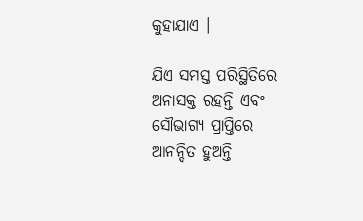କୁହାଯାଏ ।

ଯିଏ ସମସ୍ତ ପରିସ୍ଥିତିରେ ଅନାସକ୍ତ ରହନ୍ତି ଏବଂ ସୌଭାଗ୍ୟ ପ୍ରାପ୍ତିରେ ଆନନ୍ଦିତ ହୁଅନ୍ତି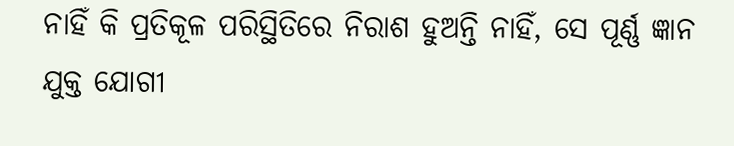ନାହିଁ କି ପ୍ରତିକୂଳ ପରିସ୍ଥିତିରେ ନିରାଶ ହୁଅନ୍ତି ନାହିଁ, ସେ ପୂର୍ଣ୍ଣ ଜ୍ଞାନ ଯୁକ୍ତ ଯୋଗୀ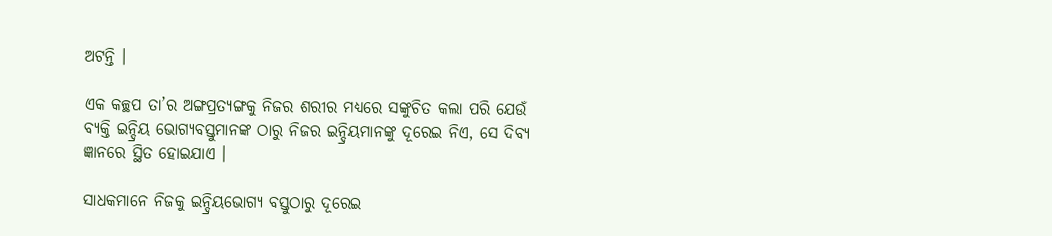ଅଟନ୍ତି ।

ଏକ କଚ୍ଛପ ତା’ର ଅଙ୍ଗପ୍ରତ୍ୟଙ୍ଗକୁ ନିଜର ଶରୀର ମଧ୍ୟରେ ସଙ୍କୁଚିତ କଲା ପରି ଯେଉଁ ବ୍ୟକ୍ତି ଇନ୍ଦ୍ରିୟ ଭୋଗ୍ୟବସ୍ତୁମାନଙ୍କ ଠାରୁ ନିଜର ଇନ୍ଦ୍ରିୟମାନଙ୍କୁ ଦୂରେଇ ନିଏ, ସେ ଦିବ୍ୟ ଜ୍ଞାନରେ ସ୍ଥିତ ହୋଇଯାଏ ।

ସାଧକମାନେ ନିଜକୁ ଇନ୍ଦ୍ରିୟଭୋଗ୍ୟ ବସ୍ତୁଠାରୁ ଦୂରେଇ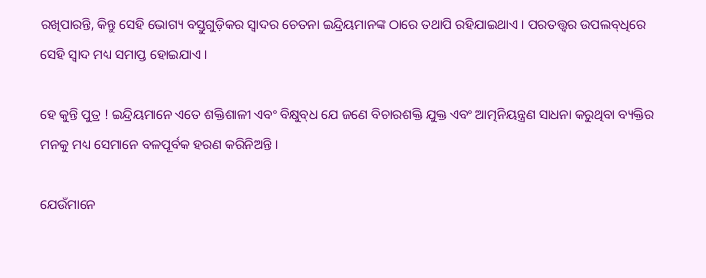ରଖିପାରନ୍ତି, କିନ୍ତୁ ସେହି ଭୋଗ୍ୟ ବସ୍ତୁଗୁଡ଼ିକର ସ୍ୱାଦର ଚେତନା ଇନ୍ଦ୍ରିୟମାନଙ୍କ ଠାରେ ତଥାପି ରହିଯାଇଥାଏ । ପରତତ୍ତ୍ୱର ଉପଲବ୍‌ଧିରେ ସେହି ସ୍ୱାଦ ମଧ୍ୟ ସମାପ୍ତ ହୋଇଯାଏ ।

ହେ କୁନ୍ତି ପୁତ୍ର ! ଇନ୍ଦ୍ରିୟମାନେ ଏତେ ଶକ୍ତିଶାଳୀ ଏବଂ ବିକ୍ଷୁବ୍‌ଧ ଯେ ଜଣେ ବିଚାରଶକ୍ତି ଯୁକ୍ତ ଏବଂ ଆତ୍ମନିୟନ୍ତ୍ରଣ ସାଧନା କରୁଥିବା ବ୍ୟକ୍ତିର ମନକୁ ମଧ୍ୟ ସେମାନେ ବଳପୂର୍ବକ ହରଣ କରିନିଅନ୍ତି ।

ଯେଉଁମାନେ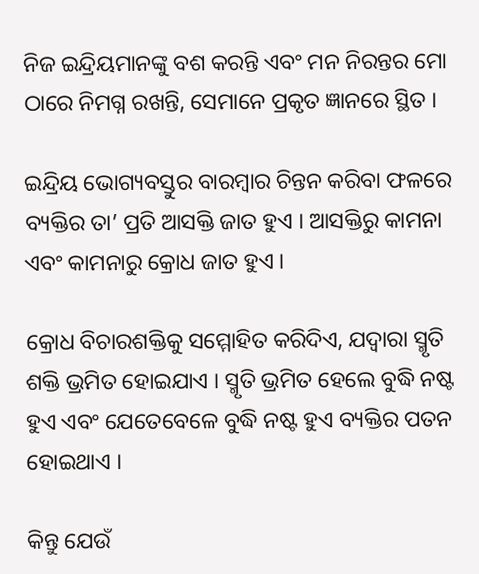ନିଜ ଇନ୍ଦ୍ରିୟମାନଙ୍କୁ ବଶ କରନ୍ତି ଏବଂ ମନ ନିରନ୍ତର ମୋ ଠାରେ ନିମଗ୍ନ ରଖନ୍ତି, ସେମାନେ ପ୍ରକୃତ ଜ୍ଞାନରେ ସ୍ଥିତ ।

ଇନ୍ଦ୍ରିୟ ଭୋଗ୍ୟବସ୍ତୁର ବାରମ୍ବାର ଚିନ୍ତନ କରିବା ଫଳରେ ବ୍ୟକ୍ତିର ତା’ ପ୍ରତି ଆସକ୍ତି ଜାତ ହୁଏ । ଆସକ୍ତିରୁ କାମନା ଏବଂ କାମନାରୁ କ୍ରୋଧ ଜାତ ହୁଏ ।

କ୍ରୋଧ ବିଚାରଶକ୍ତିକୁ ସମ୍ମୋହିତ କରିଦିଏ, ଯଦ୍ୱାରା ସ୍ମୃତି ଶକ୍ତି ଭ୍ରମିତ ହୋଇଯାଏ । ସ୍ମୃତି ଭ୍ରମିତ ହେଲେ ବୁଦ୍ଧି ନଷ୍ଟ ହୁଏ ଏବଂ ଯେତେବେଳେ ବୁଦ୍ଧି ନଷ୍ଟ ହୁଏ ବ୍ୟକ୍ତିର ପତନ ହୋଇଥାଏ ।

କିନ୍ତୁ ଯେଉଁ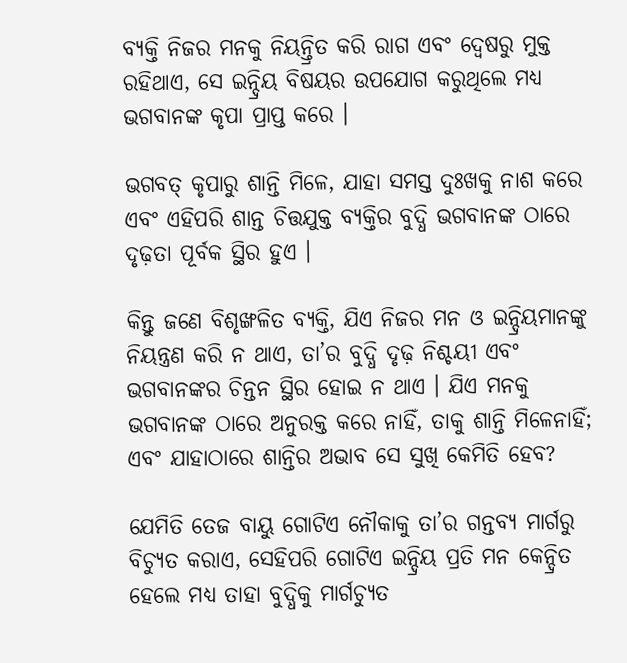ବ୍ୟକ୍ତି ନିଜର ମନକୁ ନିୟନ୍ତ୍ରିତ କରି ରାଗ ଏବଂ ଦ୍ୱେଷରୁ ମୁକ୍ତ ରହିଥାଏ, ସେ ଇନ୍ଦ୍ରିୟ ବିଷୟର ଉପଯୋଗ କରୁଥିଲେ ମଧ୍ୟ ଭଗବାନଙ୍କ କୃପା ପ୍ରାପ୍ତ କରେ ।

ଭଗବତ୍ କୃପାରୁ ଶାନ୍ତି ମିଳେ, ଯାହା ସମସ୍ତ ଦୁଃଖକୁ ନାଶ କରେ ଏବଂ ଏହିପରି ଶାନ୍ତ ଚିତ୍ତଯୁକ୍ତ ବ୍ୟକ୍ତିର ବୁଦ୍ଧି ଭଗବାନଙ୍କ ଠାରେ ଦୃଢ଼ତା ପୂର୍ବକ ସ୍ଥିର ହୁଏ ।

କିନ୍ତୁ ଜଣେ ବିଶୃଙ୍ଖଳିତ ବ୍ୟକ୍ତି, ଯିଏ ନିଜର ମନ ଓ ଇନ୍ଦ୍ରିୟମାନଙ୍କୁ ନିୟନ୍ତ୍ରଣ କରି ନ ଥାଏ, ତା’ର ବୁଦ୍ଧି ଦୃଢ଼ ନିଶ୍ଚୟୀ ଏବଂ ଭଗବାନଙ୍କର ଚିନ୍ତନ ସ୍ଥିର ହୋଇ ନ ଥାଏ । ଯିଏ ମନକୁ ଭଗବାନଙ୍କ ଠାରେ ଅନୁରକ୍ତ କରେ ନାହିଁ, ତାକୁ ଶାନ୍ତି ମିଳେନାହିଁ; ଏବଂ ଯାହାଠାରେ ଶାନ୍ତିର ଅଭାବ ସେ ସୁଖି କେମିତି ହେବ?

ଯେମିତି ତେଜ ବାୟୁ ଗୋଟିଏ ନୌକାକୁ ତା’ର ଗନ୍ତବ୍ୟ ମାର୍ଗରୁ ବିଚ୍ୟୁତ କରାଏ, ସେହିପରି ଗୋଟିଏ ଇନ୍ଦ୍ରିୟ ପ୍ରତି ମନ କେନ୍ଦ୍ରିତ ହେଲେ ମଧ୍ୟ ତାହା ବୁଦ୍ଧିକୁ ମାର୍ଗଚ୍ୟୁତ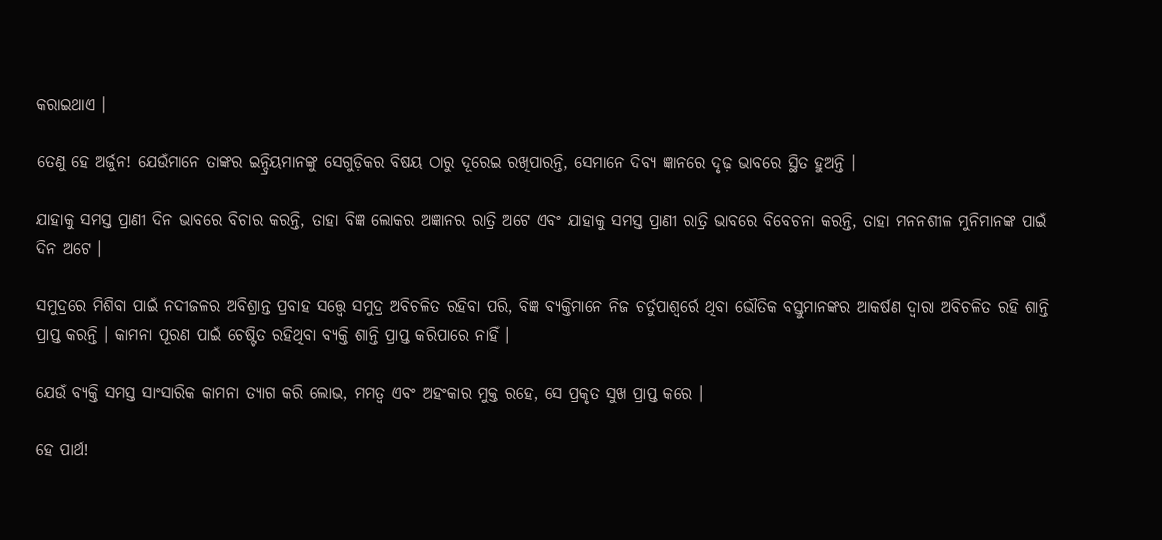କରାଇଥାଏ ।

ତେଣୁ ହେ ଅର୍ଜୁନ! ଯେଉଁମାନେ ତାଙ୍କର ଇନ୍ଦ୍ରିୟମାନଙ୍କୁ ସେଗୁଡ଼ିକର ବିଷୟ ଠାରୁ ଦୂରେଇ ରଖିପାରନ୍ତି, ସେମାନେ ଦିବ୍ୟ ଜ୍ଞାନରେ ଦୃଢ଼ ଭାବରେ ସ୍ଥିତ ହୁଅନ୍ତି ।

ଯାହାକୁ ସମସ୍ତ ପ୍ରାଣୀ ଦିନ ଭାବରେ ବିଚାର କରନ୍ତି, ତାହା ବିଜ୍ଞ ଲୋକର ଅଜ୍ଞାନର ରାତ୍ରି ଅଟେ ଏବଂ ଯାହାକୁ ସମସ୍ତ ପ୍ରାଣୀ ରାତ୍ରି ଭାବରେ ବିବେଚନା କରନ୍ତି, ତାହା ମନନଶୀଳ ମୁନିମାନଙ୍କ ପାଇଁ ଦିନ ଅଟେ ।

ସମୁଦ୍ରରେ ମିଶିବା ପାଇଁ ନଦୀଜଳର ଅବିଶ୍ରାନ୍ତ ପ୍ରବାହ ସତ୍ତ୍ୱେ ସମୁଦ୍ର ଅବିଚଳିତ ରହିବା ପରି, ବିଜ୍ଞ ବ୍ୟକ୍ତିମାନେ ନିଜ ଚର୍ତୁପାଶ୍ୱର୍ରେ ଥିବା ଭୌତିକ ବସ୍ତୁମାନଙ୍କର ଆକର୍ଷଣ ଦ୍ୱାରା ଅବିଚଳିତ ରହି ଶାନ୍ତି ପ୍ରାପ୍ତ କରନ୍ତି । କାମନା ପୂରଣ ପାଇଁ ଚେଷ୍ଟିତ ରହିଥିବା ବ୍ୟକ୍ତି ଶାନ୍ତି ପ୍ରାପ୍ତ କରିପାରେ ନାହିଁ ।

ଯେଉଁ ବ୍ୟକ୍ତି ସମସ୍ତ ସାଂସାରିକ କାମନା ତ୍ୟାଗ କରି ଲୋଭ, ମମତ୍ୱ ଏବଂ ଅହଂକାର ମୁକ୍ତ ରହେ, ସେ ପ୍ରକୃତ ସୁଖ ପ୍ରାପ୍ତ କରେ ।

ହେ ପାର୍ଥ!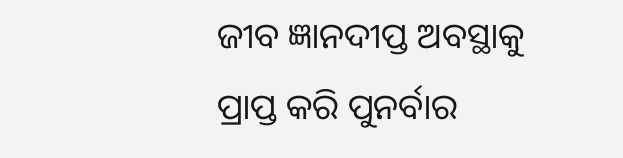ଜୀବ ଜ୍ଞାନଦୀପ୍ତ ଅବସ୍ଥାକୁ ପ୍ରାପ୍ତ କରି ପୁନର୍ବାର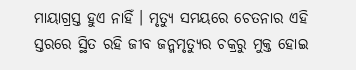ମାୟାଗ୍ରସ୍ତ ହୁଏ ନାହିଁ । ମୃତ୍ୟୁ ସମୟରେ ଚେତନାର ଏହି ସ୍ତରରେ ସ୍ଥିତ ରହି ଜୀବ ଜନ୍ମମୃତ୍ୟୁର ଚକ୍ରରୁ ମୁକ୍ତ ହୋଇ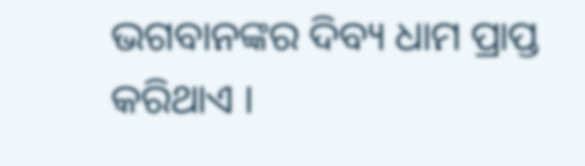ଭଗବାନଙ୍କର ଦିବ୍ୟ ଧାମ ପ୍ରାପ୍ତ କରିଥାଏ ।